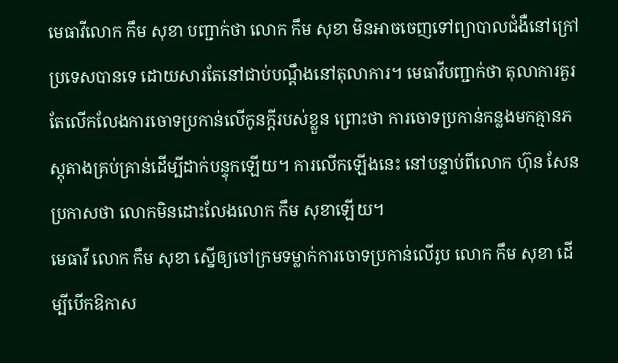មេធាវីលោក កឹម សុខា បញ្ជាក់ថា លោក កឹម សុខា មិនអាចចេញទៅព្យាបាលជំងឺនៅក្រៅប្រទេសបានទេ ដោយសារតែនៅជាប់បណ្ដឹងនៅតុលាការ។ មេធាវីបញ្ជាក់ថា តុលាការគួរតែលើកលែងការចោទប្រកាន់លើកូនក្ដីរបស់ខ្លួន ព្រោះថា ការចោទប្រកាន់កន្លងមកគ្មានភស្តុតាងគ្រប់គ្រាន់ដើម្បីដាក់បន្ទុកឡើយ។ ការលើកឡើងនេះ នៅបន្ទាប់ពីលោក ហ៊ុន សែន ប្រកាសថា លោកមិនដោះលែងលោក កឹម សុខាឡើយ។
មេធាវី លោក កឹម សុខា ស្នើឲ្យចៅក្រមទម្លាក់ការចោទប្រកាន់លើរូប លោក កឹម សុខា ដើម្បីបើកឱកាស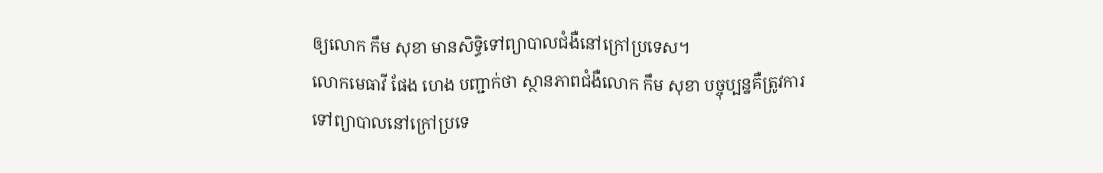ឲ្យលោក កឹម សុខា មានសិទ្ធិទៅព្យាបាលជំងឺនៅក្រៅប្រទេស។
លោកមេធាវី ផែង ហេង បញ្ជាក់ថា ស្ថានភាពជំងឺលោក កឹម សុខា បច្ចុប្បន្នគឺត្រូវការទៅព្យាបាលនៅក្រៅប្រទេ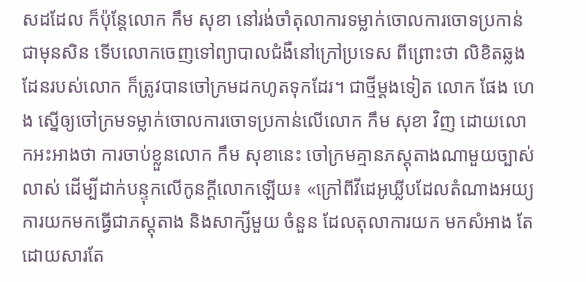សដដែល ក៏ប៉ុន្តែលោក កឹម សុខា នៅរង់ចាំតុលាការទម្លាក់ចោលការចោទប្រកាន់ជាមុនសិន ទើបលោកចេញទៅព្យាបាលជំងឺនៅក្រៅប្រទេស ពីព្រោះថា លិខិតឆ្លងដែនរបស់លោក ក៏ត្រូវបានចៅក្រមដកហូតទុកដែរ។ ជាថ្មីម្ដងទៀត លោក ផែង ហេង ស្នើឲ្យចៅក្រមទម្លាក់ចោលការចោទប្រកាន់លើលោក កឹម សុខា វិញ ដោយលោកអះអាងថា ការចាប់ខ្លួនលោក កឹម សុខានេះ ចៅក្រមគ្មានភស្តុតាងណាមួយច្បាស់លាស់ ដើម្បីដាក់បន្ទុកលើកូនក្ដីលោកឡើយ៖ «ក្រៅពីវីដេអូឃ្លីបដែលតំណាងអយ្យការយកមកធ្វើជាភស្តុតាង និងសាក្សីមួយ ចំនួន ដែលតុលាការយក មកសំអាង តែដោយសារតែ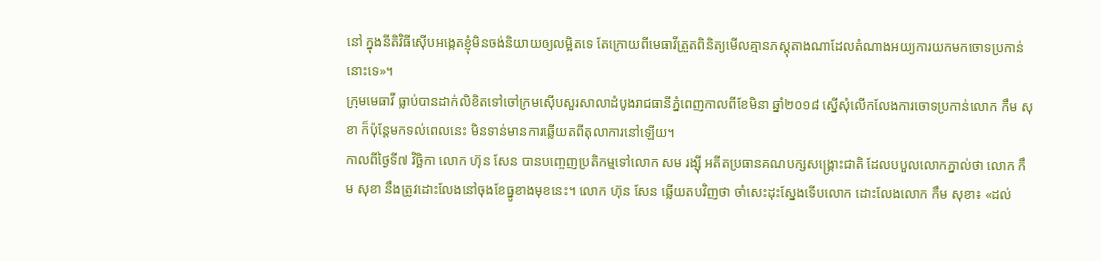នៅ ក្នុងនីតិវិធីស៊ើបអង្កេតខ្ញុំមិនចង់និយាយឲ្យលម្អិតទេ តែក្រោយពីមេធាវីត្រួតពិនិត្យមើលគ្មានភស្តុតាងណាដែលតំណាងអយ្យការយកមកចោទប្រកាន់នោះទេ»។
ក្រុមមេធាវី ធ្លាប់បានដាក់លិខិតទៅចៅក្រមស៊ើបសួរសាលាដំបូងរាជធានីភ្នំពេញកាលពីខែមិនា ឆ្នាំ២០១៨ ស្នើសុំលើកលែងការចោទប្រកាន់លោក កឹម សុខា ក៏ប៉ុន្តែមកទល់ពេលនេះ មិនទាន់មានការឆ្លើយតពីតុលាការនៅឡើយ។
កាលពីថ្ងៃទី៧ វិច្ឆិកា លោក ហ៊ុន សែន បានបញ្ចេញប្រតិកម្មទៅលោក សម រង្ស៊ី អតីតប្រធានគណបក្សសង្គ្រោះជាតិ ដែលបបួលលោកភ្នាល់ថា លោក កឹម សុខា នឹងត្រូវដោះលែងនៅចុងខែធ្នូខាងមុខនេះ។ លោក ហ៊ុន សែន ឆ្លើយតបវិញថា ចាំសេះដុះស្នែងទើបលោក ដោះលែងលោក កឹម សុខា៖ «ដល់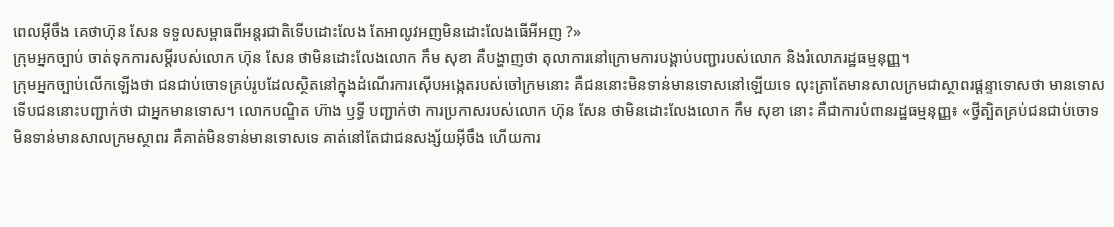ពេលអ៊ីចឹង គេថាហ៊ុន សែន ទទួលសម្ពាធពីអន្តរជាតិទើបដោះលែង តែអាលូវអញមិនដោះលែងធើអីអញ ?»
ក្រុមអ្នកច្បាប់ ចាត់ទុកការសម្ដីរបស់លោក ហ៊ុន សែន ថាមិនដោះលែងលោក កឹម សុខា គឺបង្ហាញថា តុលាការនៅក្រោមការបង្គាប់បញ្ជារបស់លោក និងរំលោភរដ្ឋធម្មនុញ្ញ។
ក្រុមអ្នកច្បាប់លើកឡើងថា ជនជាប់ចោទគ្រប់រូបដែលស្ថិតនៅក្នុងដំណើរការស៊ើបអង្កេតរបស់ចៅក្រមនោះ គឺជននោះមិនទាន់មានទោសនៅឡើយទេ លុះត្រាតែមានសាលក្រមជាស្ថាពរផ្ដន្ទាទោសថា មានទោស ទើបជននោះបញ្ជាក់ថា ជាអ្នកមានទោស។ លោកបណ្ឌិត ហ៊ាង ឫទ្ធី បញ្ជាក់ថា ការប្រកាសរបស់លោក ហ៊ុន សែន ថាមិនដោះលែងលោក កឹម សុខា នោះ គឺជាការបំពានរដ្ឋធម្មនុញ្ញ៖ «ថ្វីត្បិតគ្រប់ជនជាប់ចោទមិនទាន់មានសាលក្រមស្ថាពរ គឺគាត់មិនទាន់មានទោសទេ គាត់នៅតែជាជនសង្ស័យអ៊ីចឹង ហើយការ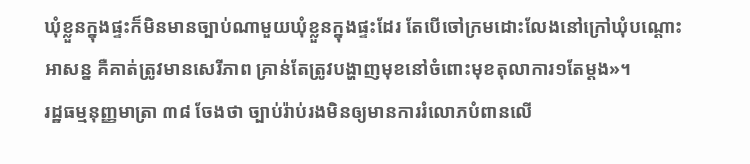ឃុំខ្លួនក្នុងផ្ទះក៏មិនមានច្បាប់ណាមួយឃុំខ្លួនក្នុងផ្ទះដែរ តែបើចៅក្រមដោះលែងនៅក្រៅឃុំបណ្ដោះអាសន្ន គឺគាត់ត្រូវមានសេរីភាព គ្រាន់តែត្រូវបង្ហាញមុខនៅចំពោះមុខតុលាការ១តែម្ដង»។
រដ្ឋធម្មនុញ្ញមាត្រា ៣៨ ចែងថា ច្បាប់រ៉ាប់រងមិនឲ្យមានការរំលោភបំពានលើ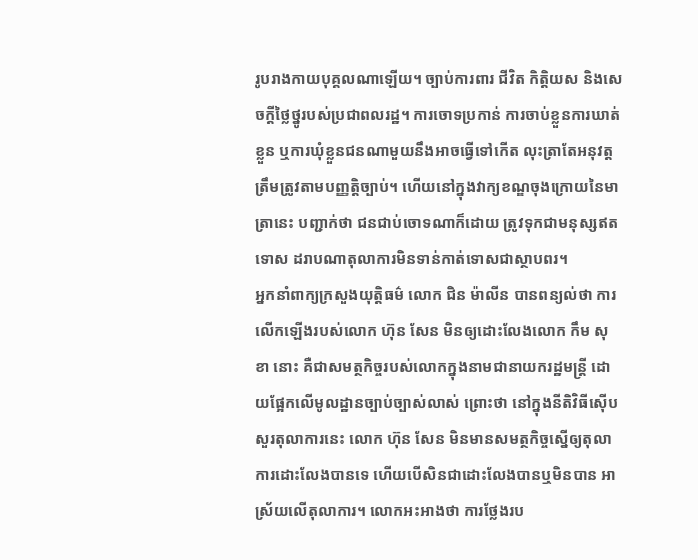រូបរាងកាយបុគ្គលណាឡើយ។ ច្បាប់ការពារ ជីវិត កិត្តិយស និងសេចក្ដីថ្លៃថ្នូរបស់ប្រជាពលរដ្ឋ។ ការចោទប្រកាន់ ការចាប់ខ្លួនការឃាត់ខ្លួន ឬការឃុំខ្លួនជនណាមួយនឹងអាចធ្វើទៅកើត លុះត្រាតែអនុវត្តត្រឹមត្រូវតាមបញ្ញត្តិច្បាប់។ ហើយនៅក្នុងវាក្យខណ្ឌចុងក្រោយនៃមាត្រានេះ បញ្ជាក់ថា ជនជាប់ចោទណាក៏ដោយ ត្រូវទុកជាមនុស្សឥតទោស ដរាបណាតុលាការមិនទាន់កាត់ទោសជាស្ថាបពរ។
អ្នកនាំពាក្យក្រសួងយុត្តិធម៌ លោក ជិន ម៉ាលីន បានពន្យល់ថា ការលើកឡើងរបស់លោក ហ៊ុន សែន មិនឲ្យដោះលែងលោក កឹម សុខា នោះ គឺជាសមត្ថកិច្ចរបស់លោកក្នុងនាមជានាយករដ្ឋមន្ត្រី ដោយផ្អែកលើមូលដ្ឋានច្បាប់ច្បាស់លាស់ ព្រោះថា នៅក្នុងនីតិវិធីស៊ើបសួរតុលាការនេះ លោក ហ៊ុន សែន មិនមានសមត្ថកិច្ចស្នើឲ្យតុលាការដោះលែងបានទេ ហើយបើសិនជាដោះលែងបានឬមិនបាន អាស្រ័យលើតុលាការ។ លោកអះអាងថា ការថ្លែងរប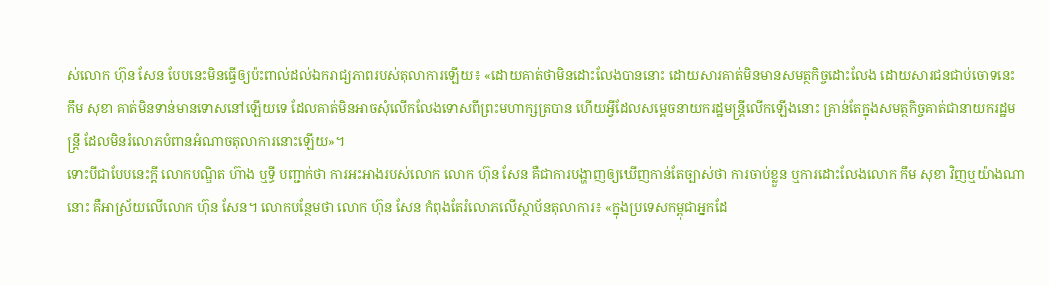ស់លោក ហ៊ុន សែន បែបនេះមិនធ្វើឲ្យប៉ះពាល់ដល់ឯករាជ្យភាពរបស់តុលាការឡើយ៖ «ដោយគាត់ថាមិនដោះលែងបាននោះ ដោយសារគាត់មិនមានសមត្ថកិច្ចដោះលែង ដោយសារជនជាប់ចោទនេះ កឹម សុខា គាត់មិនទាន់មានទោសនៅឡើយទេ ដែលគាត់មិនអាចសុំលើកលែងទោសពីព្រះមហាក្សត្របាន ហើយអ្វីដែលសម្ដេចនាយករដ្ឋមន្ត្រីលើកឡើងនោះ គ្រាន់តែក្នុងសមត្ថកិច្ចគាត់ជានាយករដ្ឋមន្ត្រី ដែលមិនរំលោភបំពានអំណាចតុលាការនោះឡើយ»។
ទោះបីជាបែបនេះក្ដី លោកបណ្ឌិត ហ៊ាង ឬទ្ធី បញ្ជាក់ថា ការអះអាងរបស់លោក លោក ហ៊ុន សែន គឺជាការបង្ហាញឲ្យឃើញកាន់តែច្បាស់ថា ការចាប់ខ្លួន ឬការដោះលែងលោក កឹម សុខា វិញឬយ៉ាងណានោះ គឺអាស្រ័យលើលោក ហ៊ុន សែន។ លោកបន្ថែមថា លោក ហ៊ុន សែន កំពុងតែរំលោភលើស្ថាប័នតុលាការ៖ «ក្នុងប្រទេសកម្ពុជាអ្នកដែ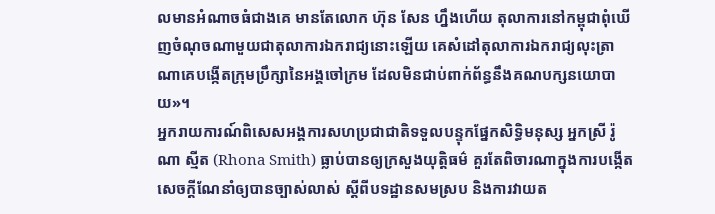លមានអំណាចធំជាងគេ មានតែលោក ហ៊ុន សែន ហ្នឹងហើយ តុលាការនៅកម្ពុជាពុំឃើញចំណុចណាមួយជាតុលាការឯករាជ្យនោះឡើយ គេសំដៅតុលាការឯករាជ្យលុះត្រាណាគេបង្កើតក្រុមប្រឹក្សានៃអង្គចៅក្រម ដែលមិនជាប់ពាក់ព័ន្ធនឹងគណបក្សនយោបាយ»។
អ្នករាយការណ៍ពិសេសអង្គការសហប្រជាជាតិទទួលបន្ទុកផ្នែកសិទ្ធិមនុស្ស អ្នកស្រី រ៉ូណា ស្មីត (Rhona Smith) ធ្លាប់បានឲ្យក្រសួងយុត្តិធម៌ គួរតែពិចារណាក្នុងការបង្កើតសេចក្ដីណែនាំឲ្យបានច្បាស់លាស់ ស្ដីពីបទដ្ឋានសមស្រប និងការវាយត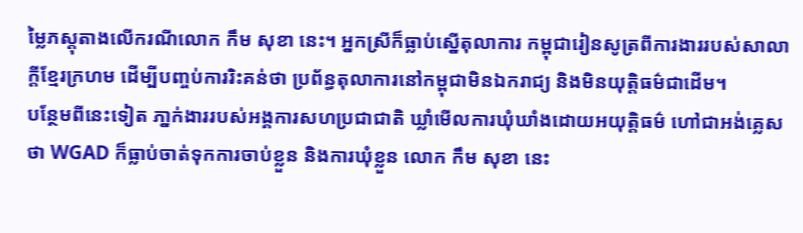ម្លៃភស្តុតាងលើករណីលោក កឹម សុខា នេះ។ អ្នកស្រីក៏ធ្លាប់ស្នើតុលាការ កម្ពុជារៀនសូត្រពីការងាររបស់សាលាក្ដីខ្មែរក្រហម ដើម្បីបញ្ចប់ការរិះគន់ថា ប្រព័ន្ធតុលាការនៅកម្ពុជាមិនឯករាជ្យ និងមិនយុត្តិធម៌ជាដើម។
បន្ថែមពីនេះទៀត ភា្នក់ងាររបស់អង្គការសហប្រជាជាតិ ឃ្លាំមើលការឃុំឃាំងដោយអយុត្តិធម៌ ហៅជាអង់គ្លេសថា WGAD ក៏ធ្លាប់ចាត់ទុកការចាប់ខ្លួន និងការឃុំខ្លួន លោក កឹម សុខា នេះ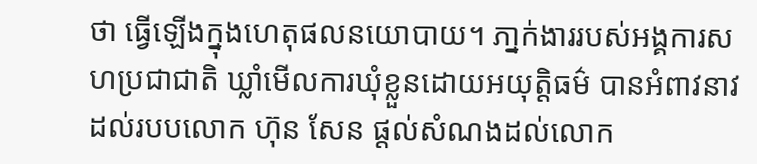ថា ធ្វើឡើងក្នុងហេតុផលនយោបាយ។ ភា្នក់ងាររបស់អង្គការសហប្រជាជាតិ ឃ្លាំមើលការឃុំខ្លួនដោយអយុត្តិធម៌ បានអំពាវនាវដល់របបលោក ហ៊ុន សែន ផ្ដល់សំណងដល់លោក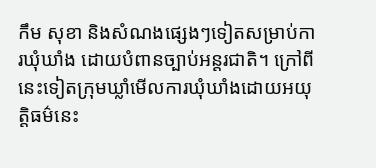កឹម សុខា និងសំណងផ្សេងៗទៀតសម្រាប់ការឃុំឃាំង ដោយបំពានច្បាប់អន្តរជាតិ។ ក្រៅពីនេះទៀតក្រុមឃ្លាំមើលការឃុំឃាំងដោយអយុត្តិធម៌នេះ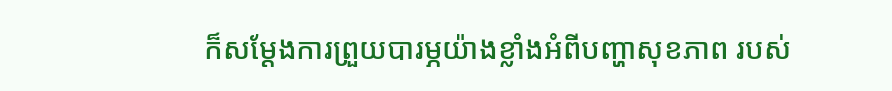ក៏សម្ដែងការព្រួយបារម្ភយ៉ាងខ្លាំងអំពីបញ្ហាសុខភាព របស់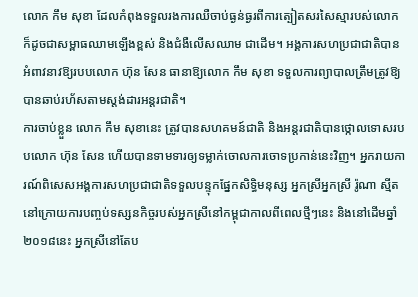លោក កឹម សុខា ដែលកំពុងទទួលរងការឈឺចាប់ធ្ងន់ធ្ងរពីការត្បៀតសរសៃស្មារបស់លោក ក៏ដូចជាសម្ពាធឈាមឡើងខ្ពស់ និងជំងឺលើសឈាម ជាដើម។ អង្គការសហប្រជាជាតិបានអំពាវនាវឱ្យរបបលោក ហ៊ុន សែន ធានាឱ្យលោក កឹម សុខា ទទួលការព្យាបាលត្រឹមត្រូវឱ្យបានឆាប់រហ័សតាមស្តង់ដារអន្តរជាតិ។
ការចាប់ខ្លួន លោក កឹម សុខានេះ ត្រូវបានសហគមន៍ជាតិ និងអន្តរជាតិបានថ្កោលទោសរបបលោក ហ៊ុន សែន ហើយបានទាមទារឲ្យទម្លាក់ចោលការចោទប្រកាន់នេះវិញ។ អ្នករាយការណ៍ពិសេសអង្គការសហប្រជាជាតិទទួលបន្ទុកផ្នែកសិទ្ធិមនុស្ស អ្នកស្រីអ្នកស្រី រ៉ូណា ស្មីត នៅក្រោយការបញ្ចប់ទស្សនកិច្ចរបស់អ្នកស្រីនៅកម្ពុជាកាលពីពេលថ្មីៗនេះ និងនៅដើមឆ្នាំ២០១៨នេះ អ្នកស្រីនៅតែប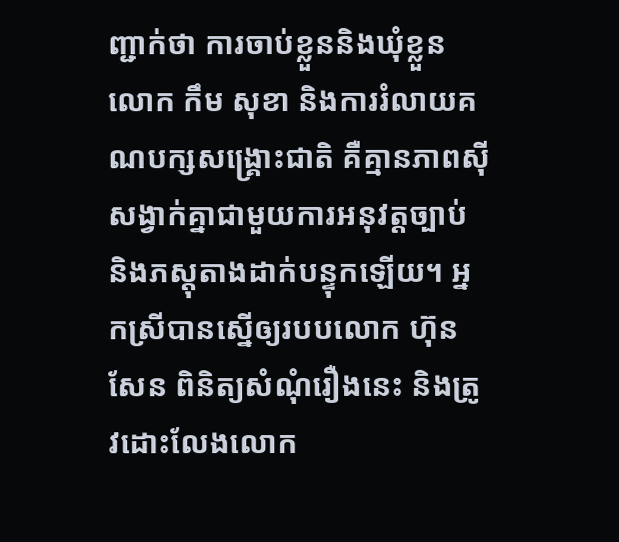ញ្ជាក់ថា ការចាប់ខ្លួននិងឃុំខ្លួនលោក កឹម សុខា និងការរំលាយគណបក្សសង្គ្រោះជាតិ គឺគ្មានភាពស៊ីសង្វាក់គ្នាជាមួយការអនុវត្តច្បាប់ និងភស្តុតាងដាក់បន្ទុកឡើយ។ អ្នកស្រីបានស្នើឲ្យរបបលោក ហ៊ុន សែន ពិនិត្យសំណុំរឿងនេះ និងត្រូវដោះលែងលោក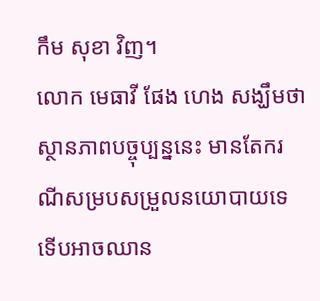កឹម សុខា វិញ។
លោក មេធាវី ផែង ហេង សង្ឃឹមថា ស្ថានភាពបច្ចុប្បន្ននេះ មានតែករណីសម្របសម្រួលនយោបាយទេ ទើបអាចឈាន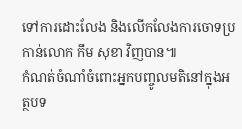ទៅការដោះលែង និងលើកលែងការចោទប្រកាន់លោក កឹម សុខា វិញបាន៕
កំណត់ចំណាំចំពោះអ្នកបញ្ចូលមតិនៅក្នុងអត្ថបទ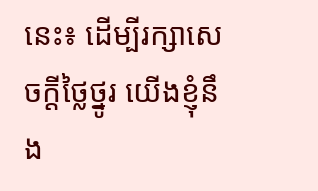នេះ៖ ដើម្បីរក្សាសេចក្ដីថ្លៃថ្នូរ យើងខ្ញុំនឹង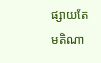ផ្សាយតែមតិណា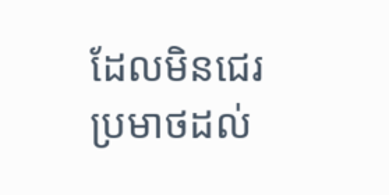ដែលមិនជេរប្រមាថដល់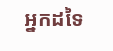អ្នកដទៃ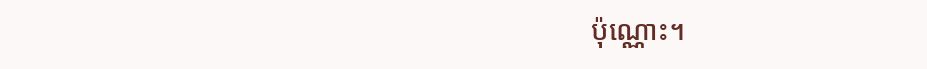ប៉ុណ្ណោះ។